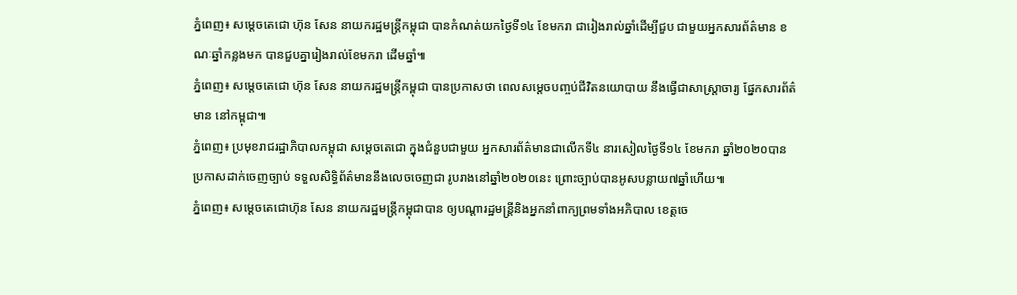ភ្នំពេញ៖ សម្តេចតេជោ ហ៊ុន សែន នាយករដ្ឋមន្រ្តីកម្ពុជា បានកំណត់យកថ្ងៃទី១៤ ខែមករា ជារៀងរាល់ឆ្នាំដើម្បីជួប ជាមួយអ្នកសារព័ត៌មាន ខណៈឆ្នាំកន្លងមក បានជួបគ្នារៀងរាល់ខែមករា ដើមឆ្នាំ៕
ភ្នំពេញ៖ សម្តេចតេជោ ហ៊ុន សែន នាយករដ្ឋមន្រ្តីកម្ពុជា បានប្រកាសថា ពេលសម្តេចបញ្ចប់ជីវិតនយោបាយ នឹងធ្វើជាសាស្ត្រាចារ្យ ផ្នែកសារព័ត៌មាន នៅកម្ពុជា៕
ភ្នំពេញ៖ ប្រមុខរាជរដ្ឋាភិបាលកម្ពុជា សម្តេចតេជោ ក្នុងជំនួបជាមួយ អ្នកសារព័ត៌មានជាលើកទី៤ នារសៀលថ្ងៃទី១៤ ខែមករា ឆ្នាំ២០២០បានប្រកាសដាក់ចេញច្បាប់ ទទួលសិទ្ធិព័ត៌មាននឹងលេចចេញជា រូបរាងនៅឆ្នាំ២០២០នេះ ព្រោះច្បាប់បានអូសបន្លាយ៧ឆ្នាំហើយ៕
ភ្នំពេញ៖ សម្តេចតេជោហ៊ុន សែន នាយករដ្ឋមន្រ្តីកម្ពុជាបាន ឲ្យបណ្តារដ្ឋមន្រ្តីនិងអ្នកនាំពាក្យព្រមទាំងអភិបាល ខេត្តចេ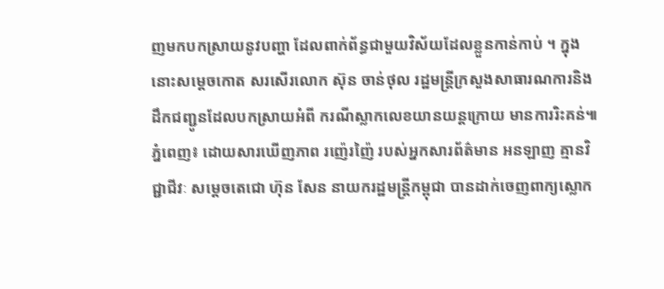ញមកបកស្រាយនូវបញ្ហា ដែលពាក់ព័ន្ធជាមួយវិស័យដែលខ្លួនកាន់កាប់ ។ ក្នុងនោះសម្តេចកោត សរសើរលោក ស៊ុន ចាន់ថុល រដ្ឋមន្រ្តីក្រសួងសាធារណការនិងដឹកជញ្ជូនដែលបកស្រាយអំពី ករណីស្លាកលេខយានយន្តក្រោយ មានការរិះគន់៕
ភ្នំពេញ៖ ដោយសារឃើញភាព រញ៉េរញ៉ៃ របស់អ្នកសារព័ត៌មាន អនឡាញ គ្មានវិជ្ជាជីវៈ សម្តេចតេជោ ហ៊ុន សែន នាយករដ្ឋមន្រ្តីកម្ពុជា បានដាក់ចេញពាក្យស្លោក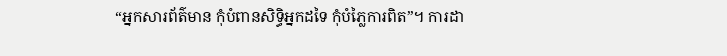“អ្នកសារព័ត៌មាន កុំបំពានសិទ្ធិអ្នកដទៃ កុំបំភ្លៃការពិត”។ ការដា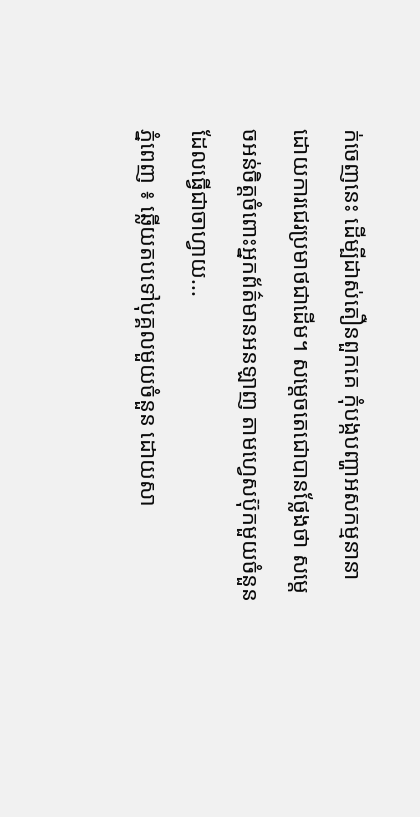ក់ចេញនេះ ដើម្បីដាស់តឿនពួកគេ កុំបង្កបញ្ហាអសកម្មនានា ដោយការជេរប្រមាថជាដើម។ សម្តេចតេជោបានថ្លែងថា សម្តេចអន់ចិត្តចំពោះអ្នកព័ត៌មានអនឡាញ តាមហ្វេសប៊ុកមួយចំនួន ដែលធ្វើជាចាហ្វាយ...
ភ្នំពេញ ៖ ឆ្លើយតបទៅបុគ្គលមួយចំនួន ដោយសា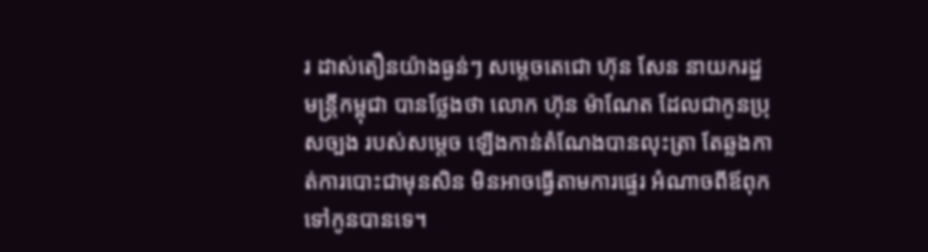រ ដាស់តឿនយ៉ាងធ្ងន់ៗ សម្តេចតេជោ ហ៊ុន សែន នាយករដ្ឋមន្រ្តីកម្ពុជា បានថ្លែងថា លោក ហ៊ុន ម៉ាណែត ដែលជាកូនប្រុសច្បង របស់សម្តេច ឡើងកាន់តំណែងបានលុះត្រា តែឆ្លងកាត់ការបោះជាមុនសិន មិនអាចធ្វើតាមការផ្ទេរ អំណាចពីឪពុកទៅកូនបានទេ។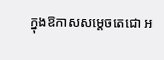ក្នុងឱកាសសម្តេចតេជោ អ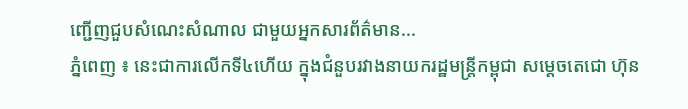ញ្ជើញជួបសំណេះសំណាល ជាមួយអ្នកសារព័ត៌មាន...
ភ្នំពេញ ៖ នេះជាការលើកទី៤ហើយ ក្នុងជំនួបរវាងនាយករដ្ឋមន្រ្តីកម្ពុជា សម្តេចតេជោ ហ៊ុន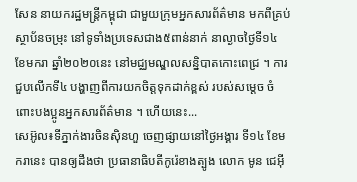សែន នាយករដ្ឋមន្រ្តីកម្ពុជា ជាមួយក្រុមអ្នកសារព័ត៌មាន មកពីគ្រប់ស្ថាប័នចម្រុះ នៅទូទាំងប្រទេសជាង៥ពាន់នាក់ នាល្ងាចថ្ងៃទី១៤ ខែមករា ឆ្នាំ២០២០នេះ នៅមជ្ឈមណ្ឌលសន្និបាតកោះពេជ្រ ។ ការជួបលើកទី៤ បង្ហាញពីការយកចិត្តទុកដាក់ខ្ពស់ របស់សម្តេច ចំពោះបងប្អូនអ្នកសារព័ត៌មាន ។ ហើយនេះ...
សេអ៊ូល៖ទីភ្នាក់ងារចិនស៊ិនហួ ចេញផ្សាយនៅថ្ងៃអង្គារ ទី១៤ ខែមករានេះ បានឲ្យដឹងថា ប្រធានាធិបតីកូរ៉េខាងត្បូង លោក មូន ជេអ៊ី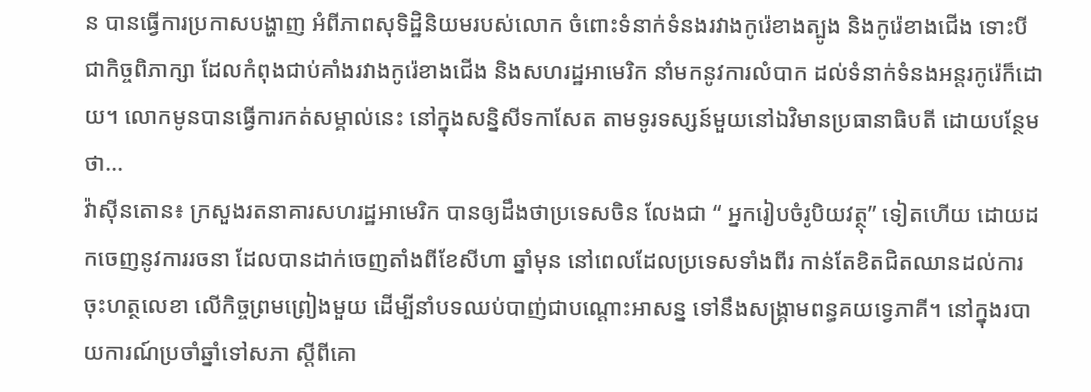ន បានធ្វើការប្រកាសបង្ហាញ អំពីភាពសុទិដ្ឋិនិយមរបស់លោក ចំពោះទំនាក់ទំនងរវាងកូរ៉េខាងត្បូង និងកូរ៉េខាងជើង ទោះបីជាកិច្ចពិភាក្សា ដែលកំពុងជាប់គាំងរវាងកូរ៉េខាងជើង និងសហរដ្ឋអាមេរិក នាំមកនូវការលំបាក ដល់ទំនាក់ទំនងអន្តរកូរ៉េក៏ដោយ។ លោកមូនបានធ្វើការកត់សម្គាល់នេះ នៅក្នុងសន្និសីទកាសែត តាមទូរទស្សន៍មួយនៅឯវិមានប្រធានាធិបតី ដោយបន្ថែមថា...
វ៉ាស៊ីនតោន៖ ក្រសួងរតនាគារសហរដ្ឋអាមេរិក បានឲ្យដឹងថាប្រទេសចិន លែងជា “ អ្នករៀបចំរូបិយវត្ថុ” ទៀតហើយ ដោយដកចេញនូវការរចនា ដែលបានដាក់ចេញតាំងពីខែសីហា ឆ្នាំមុន នៅពេលដែលប្រទេសទាំងពីរ កាន់តែខិតជិតឈានដល់ការចុះហត្ថលេខា លើកិច្ចព្រមព្រៀងមួយ ដើម្បីនាំបទឈប់បាញ់ជាបណ្តោះអាសន្ន ទៅនឹងសង្គ្រាមពន្ធគយទ្វេភាគី។ នៅក្នុងរបាយការណ៍ប្រចាំឆ្នាំទៅសភា ស្តីពីគោ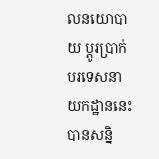លនយោបាយ ប្តូរប្រាក់បរទេសនាយកដ្ឋាននេះ បានសន្និ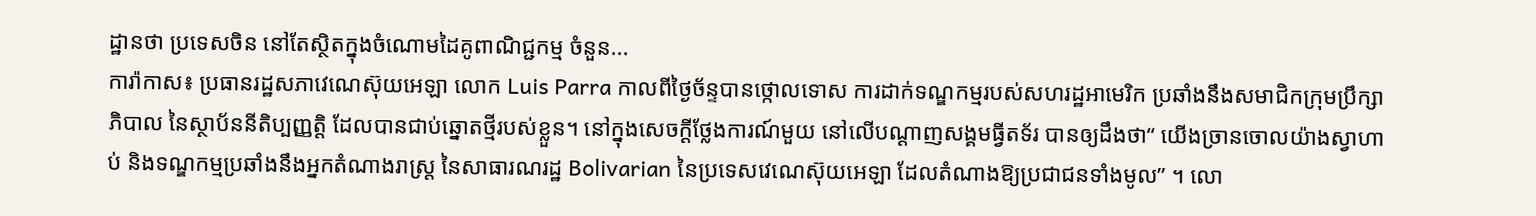ដ្ឋានថា ប្រទេសចិន នៅតែស្ថិតក្នុងចំណោមដៃគូពាណិជ្ជកម្ម ចំនួន...
ការ៉ាកាស៖ ប្រធានរដ្ឋសភាវេណេស៊ុយអេឡា លោក Luis Parra កាលពីថ្ងៃច័ន្ទបានថ្កោលទោស ការដាក់ទណ្ឌកម្មរបស់សហរដ្ឋអាមេរិក ប្រឆាំងនឹងសមាជិកក្រុមប្រឹក្សាភិបាល នៃស្ថាប័ននីតិប្បញ្ញត្តិ ដែលបានជាប់ឆ្នោតថ្មីរបស់ខ្លួន។ នៅក្នុងសេចក្តីថ្លែងការណ៍មួយ នៅលើបណ្តាញសង្គមធ្វីតទ័រ បានឲ្យដឹងថា“ យើងច្រានចោលយ៉ាងស្វាហាប់ និងទណ្ឌកម្មប្រឆាំងនឹងអ្នកតំណាងរាស្ត្រ នៃសាធារណរដ្ឋ Bolivarian នៃប្រទេសវេណេស៊ុយអេឡា ដែលតំណាងឱ្យប្រជាជនទាំងមូល” ។ លោ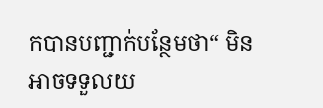កបានបញ្ជាក់បន្ថែមថា“ មិនអាចទទួលយ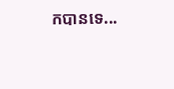កបានទេ...